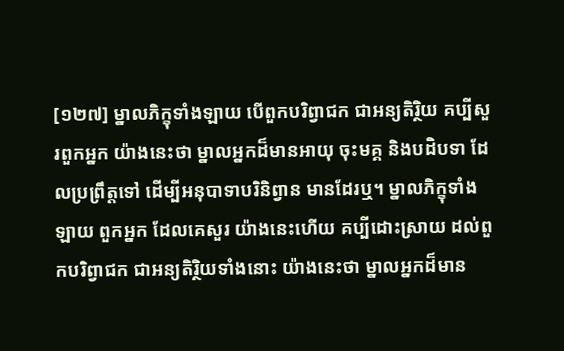[១២៧] ម្នាលភិក្ខុទាំងឡាយ បើពួកបរិព្វាជក ជាអន្យតិរ្ថិយ គប្បីសួរពួកអ្នក យ៉ាងនេះថា ម្នាលអ្នកដ៏មានអាយុ ចុះមគ្គ និងបដិបទា ដែលប្រព្រឹត្តទៅ ដើម្បីអនុបាទាបរិនិព្វាន មានដែរឬ។ ម្នាលភិក្ខុទាំងឡាយ ពួកអ្នក ដែលគេសួរ យ៉ាងនេះហើយ គប្បីដោះស្រាយ ដល់ពួកបរិព្វាជក ជាអន្យតិរ្ថិយទាំងនោះ យ៉ាងនេះថា ម្នាលអ្នកដ៏មាន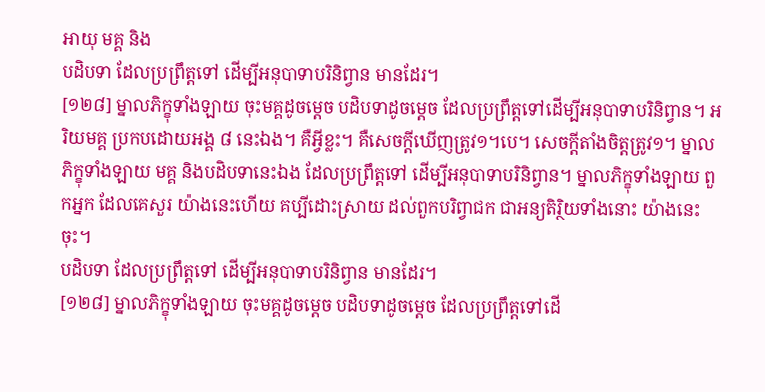អាយុ មគ្គ និង
បដិបទា ដែលប្រព្រឹត្តទៅ ដើម្បីអនុបាទាបរិនិព្វាន មានដែរ។
[១២៨] ម្នាលភិក្ខុទាំងឡាយ ចុះមគ្គដូចម្តេច បដិបទាដូចម្តេច ដែលប្រព្រឹត្តទៅដើម្បីអនុបាទាបរិនិព្វាន។ អរិយមគ្គ ប្រកបដោយអង្គ ៨ នេះឯង។ គឺអ្វីខ្លះ។ គឺសេចក្តីឃើញត្រូវ១។បេ។ សេចក្តីតាំងចិត្តត្រូវ១។ ម្នាលភិក្ខុទាំងឡាយ មគ្គ និងបដិបទានេះឯង ដែលប្រព្រឹត្តទៅ ដើម្បីអនុបាទាបរិនិព្វាន។ ម្នាលភិក្ខុទាំងឡាយ ពួកអ្នក ដែលគេសួរ យ៉ាងនេះហើយ គប្បីដោះស្រាយ ដល់ពួកបរិព្វាជក ជាអន្យតិរិ្ថយទាំងនោះ យ៉ាងនេះចុះ។
បដិបទា ដែលប្រព្រឹត្តទៅ ដើម្បីអនុបាទាបរិនិព្វាន មានដែរ។
[១២៨] ម្នាលភិក្ខុទាំងឡាយ ចុះមគ្គដូចម្តេច បដិបទាដូចម្តេច ដែលប្រព្រឹត្តទៅដើ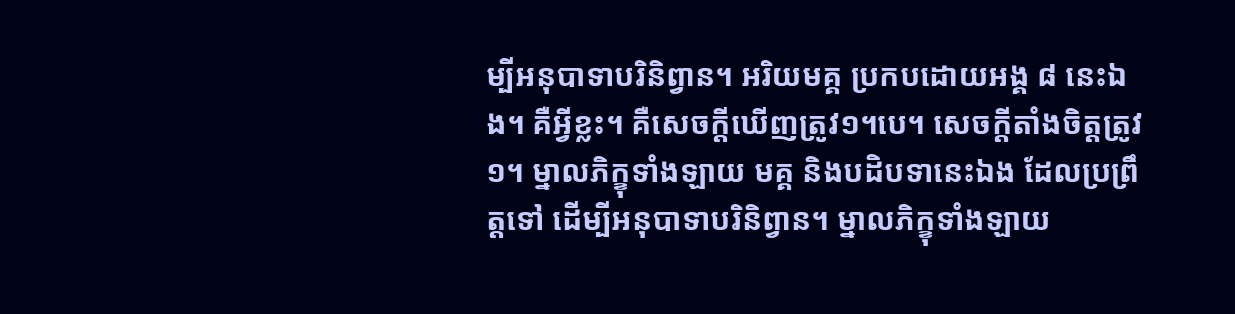ម្បីអនុបាទាបរិនិព្វាន។ អរិយមគ្គ ប្រកបដោយអង្គ ៨ នេះឯង។ គឺអ្វីខ្លះ។ គឺសេចក្តីឃើញត្រូវ១។បេ។ សេចក្តីតាំងចិត្តត្រូវ១។ ម្នាលភិក្ខុទាំងឡាយ មគ្គ និងបដិបទានេះឯង ដែលប្រព្រឹត្តទៅ ដើម្បីអនុបាទាបរិនិព្វាន។ ម្នាលភិក្ខុទាំងឡាយ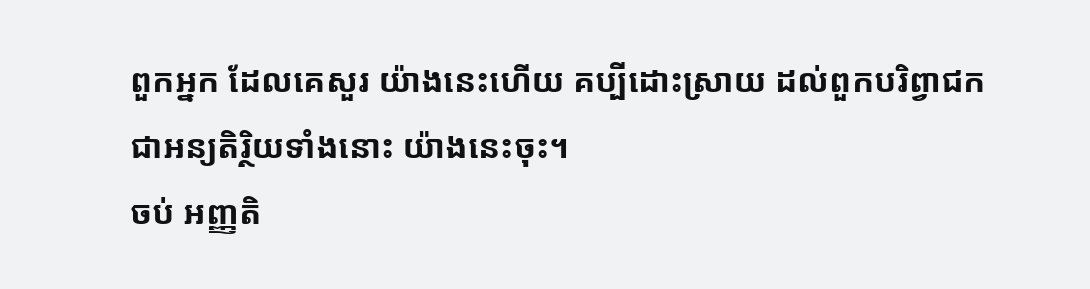ពួកអ្នក ដែលគេសួរ យ៉ាងនេះហើយ គប្បីដោះស្រាយ ដល់ពួកបរិព្វាជក ជាអន្យតិរិ្ថយទាំងនោះ យ៉ាងនេះចុះ។
ចប់ អញ្ញតិ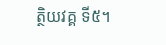ត្ថិយវគ្គ ទី៥។